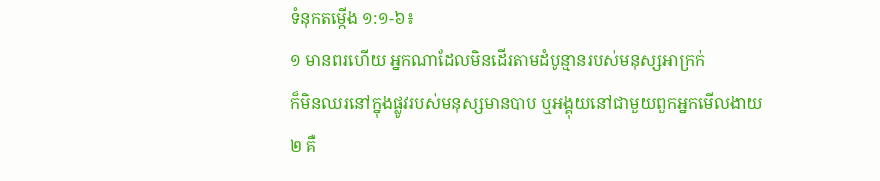ទំនុកតម្កើង ១:១-៦៖
១ មានពរហើយ អ្នកណាដែលមិនដើរតាមដំបូន្មានរបស់មនុស្សអាក្រក់
ក៏មិនឈរនៅក្នុងផ្លូវរបស់មនុស្សមានបាប ឬអង្គុយនៅជាមួយពួកអ្នកមើលងាយ
២ គឺ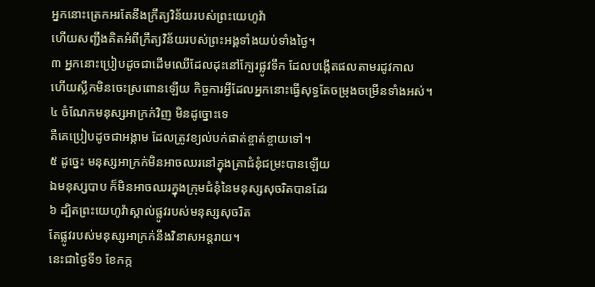អ្នកនោះត្រេកអរតែនឹងក្រឹត្យវិន័យរបស់ព្រះយេហូវ៉ា
ហើយសញ្ជឹងគិតអំពីក្រឹត្យវិន័យរបស់ព្រះអង្គទាំងយប់ទាំងថ្ងៃ។
៣ អ្នកនោះប្រៀបដូចជាដើមឈើដែលដុះនៅក្បែរផ្លូវទឹក ដែលបង្កើតផលតាមរដូវកាល
ហើយស្លឹកមិនចេះស្រពោនឡើយ កិច្ចការអ្វីដែលអ្នកនោះធ្វើសុទ្ធតែចម្រុងចម្រើនទាំងអស់។
៤ ចំណែកមនុស្សអាក្រក់វិញ មិនដូច្នោះទេ
គឺគេប្រៀបដូចជាអង្កាម ដែលត្រូវខ្យល់បក់ផាត់ខ្ចាត់ខ្ចាយទៅ។
៥ ដូច្នេះ មនុស្សអាក្រក់មិនអាចឈរនៅក្នុងគ្រាជំនុំជម្រះបានឡើយ
ឯមនុស្សបាប ក៏មិនអាចឈរក្នុងក្រុមជំនុំនៃមនុស្សសុចរិតបានដែរ
៦ ដ្បិតព្រះយេហូវ៉ាស្គាល់ផ្លូវរបស់មនុស្សសុចរិត
តែផ្លូវរបស់មនុស្សអាក្រក់នឹងវិនាសអន្តរាយ។
នេះជាថ្ងៃទី១ ខែកក្ក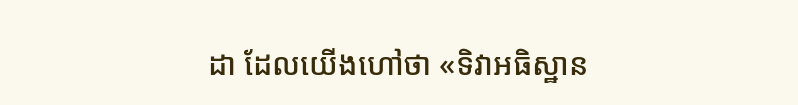ដា ដែលយើងហៅថា «ទិវាអធិស្ឋាន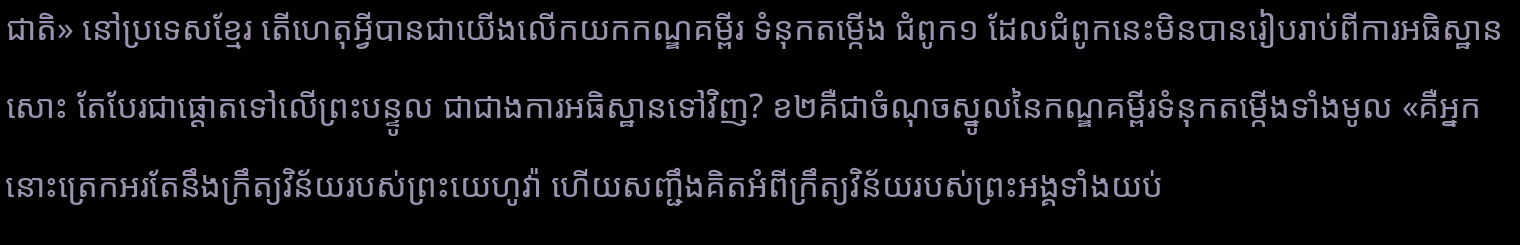ជាតិ» នៅប្រទេសខ្មែរ តើហេតុអ្វីបានជាយើងលើកយកកណ្ឌគម្ពីរ ទំនុកតម្កើង ជំពូក១ ដែលជំពូកនេះមិនបានរៀបរាប់ពីការអធិស្ឋានសោះ តែបែរជាផ្ដោតទៅលើព្រះបន្ទូល ជាជាងការអធិស្ឋានទៅវិញ? ខ២គឺជាចំណុចស្នូលនៃកណ្ឌគម្ពីរទំនុកតម្កើងទាំងមូល «គឺអ្នកនោះត្រេកអរតែនឹងក្រឹត្យវិន័យរបស់ព្រះយេហូវ៉ា ហើយសញ្ជឹងគិតអំពីក្រឹត្យវិន័យរបស់ព្រះអង្គទាំងយប់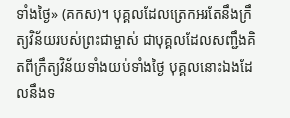ទាំងថ្ងៃ» (គកស)។ បុគ្គលដែលត្រេកអរតែនឹងក្រឹត្យវិន័យរបស់ព្រះជាម្ចាស់ ជាបុគ្គលដែលសញ្ជឹងគិតពីក្រឹត្យវិន័យទាំងយប់ទាំងថ្ងៃ បុគ្គលនោះឯងដែលនឹងទ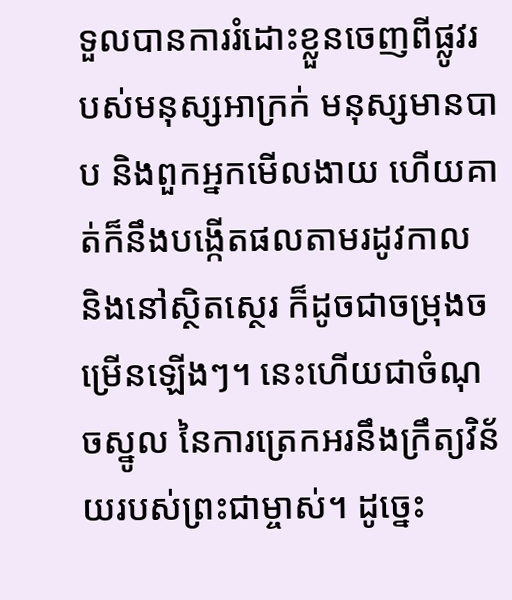ទួលបានការរំដោះខ្លួនចេញពីផ្លូវរបស់មនុស្សអាក្រក់ មនុស្សមានបាប និងពួកអ្នកមើលងាយ ហើយគាត់ក៏នឹងបង្កើតផលតាមរដូវកាល និងនៅស្ថិតស្ថេរ ក៏ដូចជាចម្រុងចម្រើនឡើងៗ។ នេះហើយជាចំណុចស្នូល នៃការត្រេកអរនឹងក្រឹត្យវិន័យរបស់ព្រះជាម្ចាស់។ ដូច្នេះ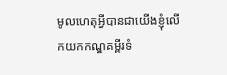មូលហេតុអ្វីបានជាយើងខ្ញុំលើកយកកណ្ឌគម្ពីរទំ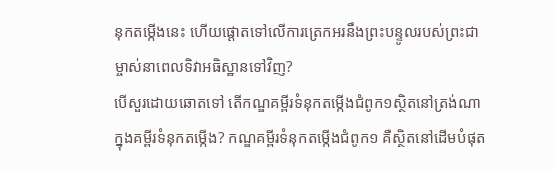នុកតម្កើងនេះ ហើយផ្ដោតទៅលើការត្រេកអរនឹងព្រះបន្ទូលរបស់ព្រះជាម្ចាស់នាពេលទិវាអធិស្ឋានទៅវិញ?
បើសួរដោយឆោតទៅ តើកណ្ឌគម្ពីរទំនុកតម្កើងជំពូក១ស្ថិតនៅត្រង់ណាក្នុងគម្ពីរទំនុកតម្កើង? កណ្ឌគម្ពីរទំនុកតម្កើងជំពូក១ គឺស្ថិតនៅដើមបំផុត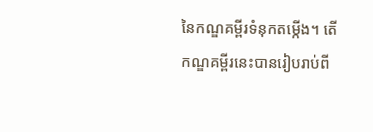នៃកណ្ឌគម្ពីរទំនុកតម្កើង។ តើកណ្ឌគម្ពីរនេះបានរៀបរាប់ពី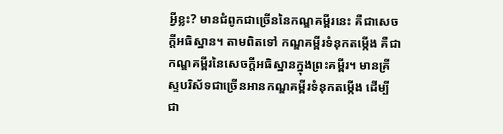អ្វីខ្លះ? មានជំពូកជាច្រើននៃកណ្ឌគម្ពីរនេះ គឺជាសេចក្ដីអធិស្ឋាន។ តាមពិតទៅ កណ្ឌគម្ពីរទំនុកតម្កើង គឺជាកណ្ឌគម្ពីរនៃសេចក្ដីអធិស្ឋានក្នុងព្រះគម្ពីរ។ មានគ្រីស្ទបរិស័ទជាច្រើនអានកណ្ឌគម្ពីរទំនុកតម្កើង ដើម្បីជា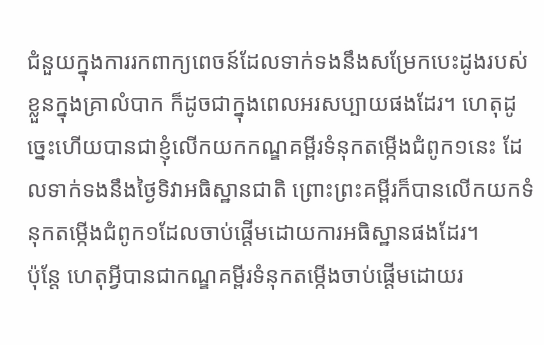ជំនួយក្នុងការរកពាក្យពេចន៍ដែលទាក់ទងនឹងសម្រែកបេះដូងរបស់ខ្លួនក្នុងគ្រាលំបាក ក៏ដូចជាក្នុងពេលអរសប្បាយផងដែរ។ ហេតុដូច្នេះហើយបានជាខ្ញុំលើកយកកណ្ឌគម្ពីរទំនុកតម្កើងជំពូក១នេះ ដែលទាក់ទងនឹងថ្ងៃទិវាអធិស្ឋានជាតិ ព្រោះព្រះគម្ពីរក៏បានលើកយកទំនុកតម្កើងជំពូក១ដែលចាប់ផ្ដើមដោយការអធិស្ឋានផងដែរ។
ប៉ុន្តែ ហេតុអ្វីបានជាកណ្ឌគម្ពីរទំនុកតម្កើងចាប់ផ្ដើមដោយរ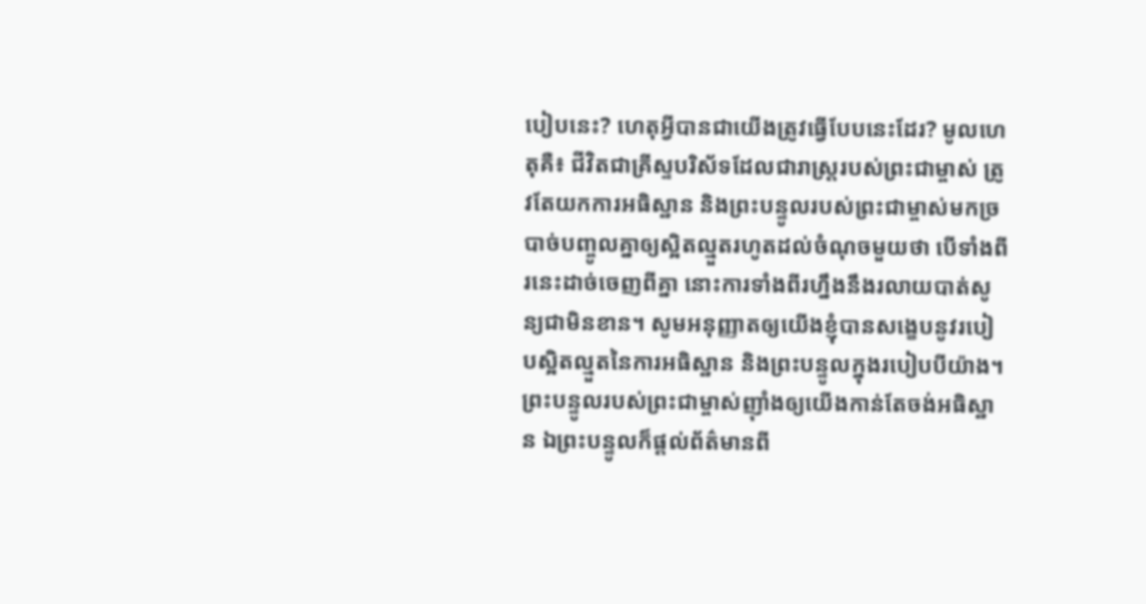បៀបនេះ? ហេតុអ្វីបានជាយើងត្រូវធ្វើបែបនេះដែរ? មូលហេតុគឺ៖ ជីវិតជាគ្រីស្ទបរិស័ទដែលជារាស្ត្ររបស់ព្រះជាម្ចាស់ ត្រូវតែយកការអធិស្ឋាន និងព្រះបន្ទូលរបស់ព្រះជាម្ចាស់មកច្របាច់បញ្ចូលគ្នាឲ្យស្អិតល្មួតរហូតដល់ចំណុចមួយថា បើទាំងពីរនេះដាច់ចេញពីគ្នា នោះការទាំងពីរហ្នឹងនឹងរលាយបាត់សូន្យជាមិនខាន។ សូមអនុញ្ញាតឲ្យយើងខ្ញុំបានសង្ខេបនូវរបៀបស្អិតល្មួតនៃការអធិស្ឋាន និងព្រះបន្ទូលក្នុងរបៀបបីយ៉ាង។ ព្រះបន្ទូលរបស់ព្រះជាម្ចាស់ញ៉ាំងឲ្យយើងកាន់តែចង់អធិស្ឋាន ឯព្រះបន្ទូលក៏ផ្ដល់ព័ត៌មានពី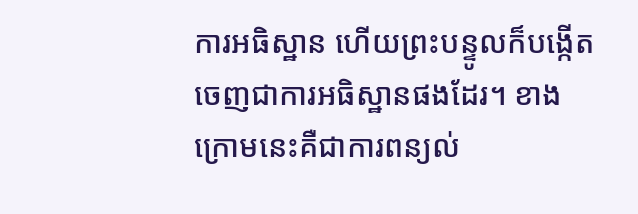ការអធិស្ឋាន ហើយព្រះបន្ទូលក៏បង្កើតចេញជាការអធិស្ឋានផងដែរ។ ខាងក្រោមនេះគឺជាការពន្យល់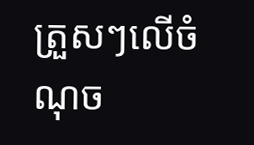ត្រួសៗលើចំណុច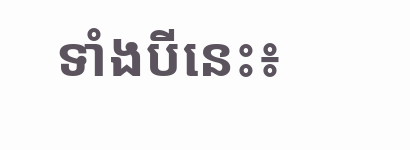ទាំងបីនេះ៖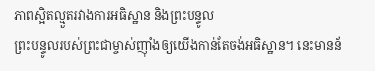ភាពស្អិតល្មួតរវាងការអធិស្ឋាន និងព្រះបន្ទូល
ព្រះបន្ទូលរបស់ព្រះជាម្ចាស់ញ៉ាំងឲ្យយើងកាន់តែចង់អធិស្ឋាន។ នេះមានន័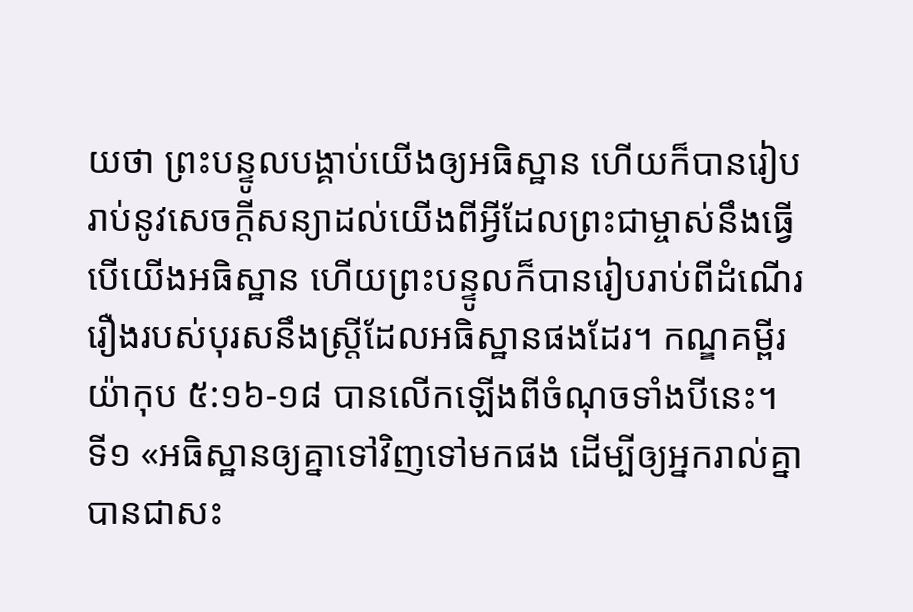យថា ព្រះបន្ទូលបង្គាប់យើងឲ្យអធិស្ឋាន ហើយក៏បានរៀបរាប់នូវសេចក្ដីសន្យាដល់យើងពីអ្វីដែលព្រះជាម្ចាស់នឹងធ្វើ បើយើងអធិស្ឋាន ហើយព្រះបន្ទូលក៏បានរៀបរាប់ពីដំណើររឿងរបស់បុរសនឹងស្ត្រីដែលអធិស្ឋានផងដែរ។ កណ្ឌគម្ពីរ យ៉ាកុប ៥:១៦-១៨ បានលើកឡើងពីចំណុចទាំងបីនេះ។ ទី១ «អធិស្ឋានឲ្យគ្នាទៅវិញទៅមកផង ដើម្បីឲ្យអ្នករាល់គ្នាបានជាសះ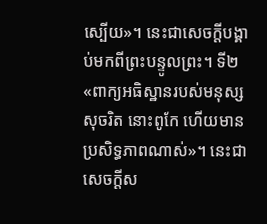ស្បើយ»។ នេះជាសេចក្តីបង្គាប់មកពីព្រះបន្ទូលព្រះ។ ទី២ «ពាក្យអធិស្ឋានរបស់មនុស្សសុចរិត នោះពូកែ ហើយមានប្រសិទ្ធភាពណាស់»។ នេះជាសេចក្ដីស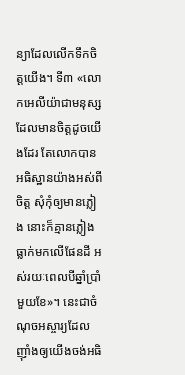ន្យាដែលលើកទឹកចិត្តយើង។ ទី៣ «លោកអេលីយ៉ាជាមនុស្សដែលមានចិត្តដូចយើងដែរ តែលោកបានអធិស្ឋានយ៉ាងអស់ពីចិត្ត សុំកុំឲ្យមានភ្លៀង នោះក៏គ្មានភ្លៀងធ្លាក់មកលើផែនដី អស់រយៈពេលបីឆ្នាំប្រាំមួយខែ»។ នេះជាចំណុចអស្ចារ្យដែលញ៉ាំងឲ្យយើងចង់អធិ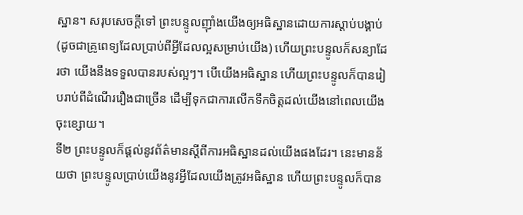ស្ឋាន។ សរុបសេចក្ដីទៅ ព្រះបន្ទូលញ៉ាំងយើងឲ្យអធិស្ឋានដោយការស្តាប់បង្គាប់ (ដូចជាគ្រូពេទ្យដែលប្រាប់ពីអ្វីដែលល្អសម្រាប់យើង) ហើយព្រះបន្ទូលក៏សន្យាដែរថា យើងនឹងទទួលបានរបស់ល្អៗ។ បើយើងអធិស្ឋាន ហើយព្រះបន្ទូលក៏បានរៀបរាប់ពីដំណើររឿងជាច្រើន ដើម្បីទុកជាការលើកទឹកចិត្តដល់យើងនៅពេលយើងចុះខ្សោយ។
ទី២ ព្រះបន្ទូលក៏ផ្ដល់នូវព័ត៌មានស្ដីពីការអធិស្ឋានដល់យើងផងដែរ។ នេះមានន័យថា ព្រះបន្ទូលប្រាប់យើងនូវអ្វីដែលយើងត្រូវអធិស្ឋាន ហើយព្រះបន្ទូលក៏បាន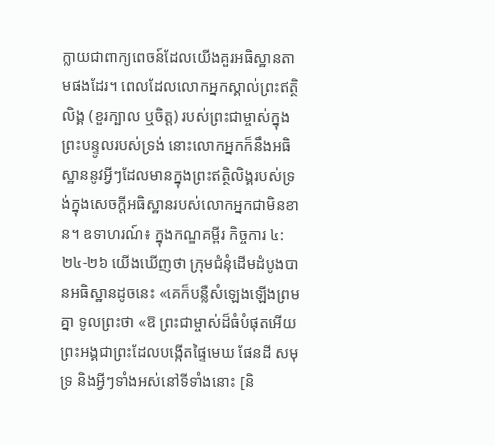ក្លាយជាពាក្យពេចន៍ដែលយើងគួរអធិស្ឋានតាមផងដែរ។ ពេលដែលលោកអ្នកស្គាល់ព្រះឥត្ថិលិង្គ (ខួរក្បាល ឬចិត្ត) របស់ព្រះជាម្ចាស់ក្នុងព្រះបន្ទូលរបស់ទ្រង់ នោះលោកអ្នកក៏នឹងអធិស្ឋាននូវអ្វីៗដែលមានក្នុងព្រះឥត្ថិលិង្គរបស់ទ្រង់ក្នុងសេចក្ដីអធិស្ឋានរបស់លោកអ្នកជាមិនខាន។ ឧទាហរណ៍៖ ក្នុងកណ្ឌគម្ពីរ កិច្ចការ ៤:២៤-២៦ យើងឃើញថា ក្រុមជំនុំដើមដំបូងបានអធិស្ឋានដូចនេះ «គេក៏បន្លឺសំឡេងឡើងព្រមគ្នា ទូលព្រះថា «ឱ ព្រះជាម្ចាស់ដ៏ធំបំផុតអើយ ព្រះអង្គជាព្រះដែលបង្កើតផ្ទៃមេឃ ផែនដី សមុទ្រ និងអ្វីៗទាំងអស់នៅទីទាំងនោះ [និ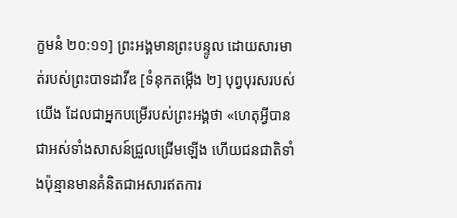ក្ខមនំ ២០:១១] ព្រះអង្គមានព្រះបន្ទូល ដោយសារមាត់របស់ព្រះបាទដាវីឌ [ទំនុកតម្កើង ២] បុព្វបុរសរបស់យើង ដែលជាអ្នកបម្រើរបស់ព្រះអង្គថា «ហេតុអ្វីបានជាអស់ទាំងសាសន៍ជ្រួលជ្រើមឡើង ហើយជនជាតិទាំងប៉ុន្មានមានគំនិតជាអសារឥតការ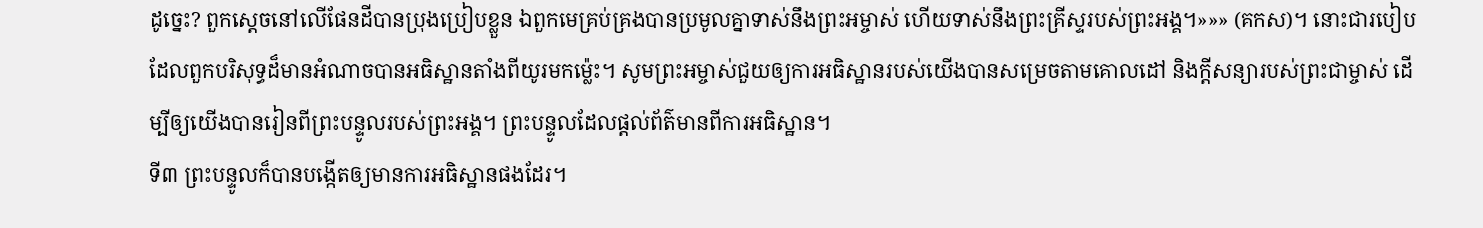ដូច្នេះ? ពួកស្ដេចនៅលើផែនដីបានប្រុងប្រៀបខ្លួន ឯពួកមេគ្រប់គ្រងបានប្រមូលគ្នាទាស់នឹងព្រះអម្ចាស់ ហើយទាស់នឹងព្រះគ្រីស្ទរបស់ព្រះអង្គ។»»» (គកស)។ នោះជារបៀបដែលពួកបរិសុទ្ធដ៏មានអំណាចបានអធិស្ឋានតាំងពីយូរមកម្ល៉េះ។ សូមព្រះអម្ចាស់ជួយឲ្យការអធិស្ឋានរបស់យើងបានសម្រេចតាមគោលដៅ និងក្ដីសន្យារបស់ព្រះជាម្ចាស់ ដើម្បីឲ្យយើងបានរៀនពីព្រះបន្ទូលរបស់ព្រះអង្គ។ ព្រះបន្ទូលដែលផ្ដល់ព័ត៌មានពីការអធិស្ឋាន។
ទី៣ ព្រះបន្ទូលក៏បានបង្កើតឲ្យមានការអធិស្ឋានផងដែរ។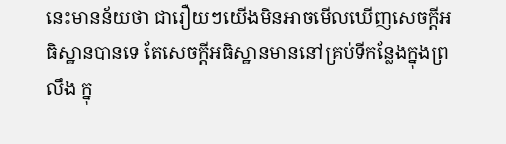នេះមានន័យថា ជារឿយៗយើងមិនអាចមើលឃើញសេចក្តីអធិស្ឋានបានទេ តែសេចក្តីអធិស្ឋានមាននៅគ្រប់ទីកន្លែងក្នុងព្រលឹង ក្នុ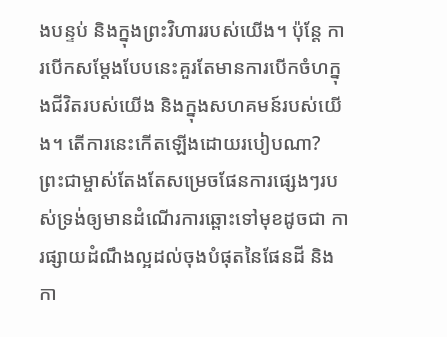ងបន្ទប់ និងក្នុងព្រះវិហាររបស់យើង។ ប៉ុន្តែ ការបើកសម្ដែងបែបនេះគួរតែមានការបើកចំហក្នុងជីវិតរបស់យើង និងក្នុងសហគមន៍របស់យើង។ តើការនេះកើតឡើងដោយរបៀបណា? ព្រះជាម្ចាស់តែងតែសម្រេចផែនការផ្សេងៗរបស់ទ្រង់ឲ្យមានដំណើរការឆ្ពោះទៅមុខដូចជា ការផ្សាយដំណឹងល្អដល់ចុងបំផុតនៃផែនដី និងកា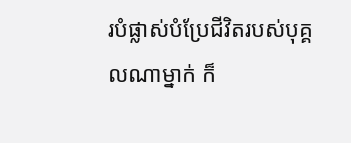របំផ្លាស់បំប្រែជីវិតរបស់បុគ្គលណាម្នាក់ ក៏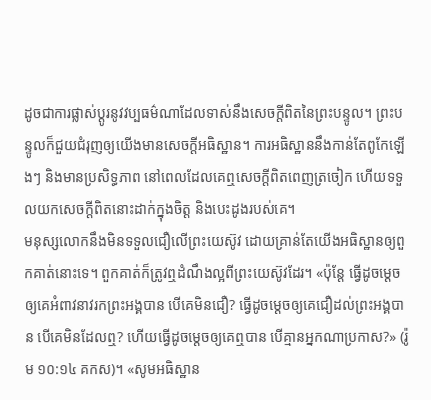ដូចជាការផ្លាស់ប្តូរនូវវប្បធម៌ណាដែលទាស់នឹងសេចក្ដីពិតនៃព្រះបន្ទូល។ ព្រះបន្ទូលក៏ជួយជំរុញឲ្យយើងមានសេចក្តីអធិស្ឋាន។ ការអធិស្ឋាននឹងកាន់តែពូកែឡើងៗ និងមានប្រសិទ្ធភាព នៅពេលដែលគេឮសេចក្ដីពិតពេញត្រចៀក ហើយទទួលយកសេចក្ដីពិតនោះដាក់ក្នុងចិត្ត និងបេះដូងរបស់គេ។
មនុស្សលោកនឹងមិនទទួលជឿលើព្រះយេស៊ូវ ដោយគ្រាន់តែយើងអធិស្ឋានឲ្យពួកគាត់នោះទេ។ ពួកគាត់ក៏ត្រូវឮដំណឹងល្អពីព្រះយេស៊ូវដែរ។ «ប៉ុន្តែ ធ្វើដូចម្ដេចឲ្យគេអំពាវនាវរកព្រះអង្គបាន បើគេមិនជឿ? ធ្វើដូចម្ដេចឲ្យគេជឿដល់ព្រះអង្គបាន បើគេមិនដែលឮ? ហើយធ្វើដូចម្ដេចឲ្យគេឮបាន បើគ្មានអ្នកណាប្រកាស?» (រ៉ូម ១០:១៤ គកស)។ «សូមអធិស្ឋាន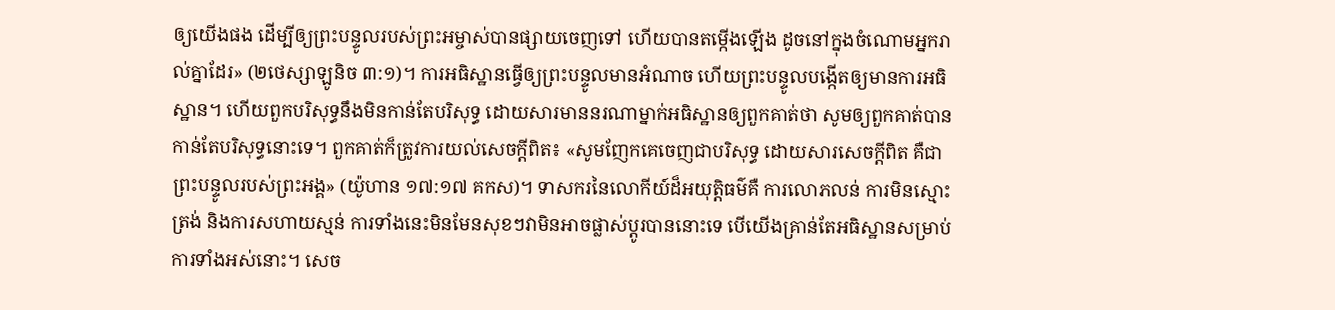ឲ្យយើងផង ដើម្បីឲ្យព្រះបន្ទូលរបស់ព្រះអម្ចាស់បានផ្សាយចេញទៅ ហើយបានតម្កើងឡើង ដូចនៅក្នុងចំណោមអ្នករាល់គ្នាដែរ» (២ថេស្សាឡូនិច ៣:១)។ ការអធិស្ឋានធ្វើឲ្យព្រះបន្ទូលមានអំណាច ហើយព្រះបន្ទូលបង្កើតឲ្យមានការអធិស្ឋាន។ ហើយពួកបរិសុទ្ធនឹងមិនកាន់តែបរិសុទ្ធ ដោយសារមាននរណាម្នាក់អធិស្ឋានឲ្យពួកគាត់ថា សូមឲ្យពួកគាត់បានកាន់តែបរិសុទ្ធនោះទេ។ ពួកគាត់ក៏ត្រូវការយល់សេចក្ដីពិត៖ «សូមញែកគេចេញជាបរិសុទ្ធ ដោយសារសេចក្ដីពិត គឺជាព្រះបន្ទូលរបស់ព្រះអង្គ» (យ៉ូហាន ១៧:១៧ គកស)។ ទាសករនៃលោកីយ៍ដ៏អយុត្តិធម៌គឺ ការលោភលន់ ការមិនស្មោះត្រង់ និងការសហាយស្មន់ ការទាំងនេះមិនមែនសុខៗវាមិនអាចផ្លាស់ប្តូរបាននោះទេ បើយើងគ្រាន់តែអធិស្ឋានសម្រាប់ការទាំងអស់នោះ។ សេច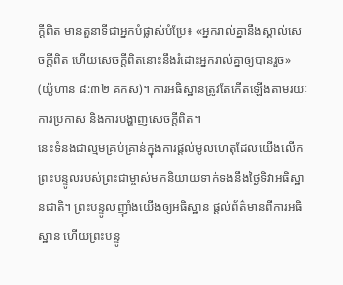ក្ដីពិត មានតួនាទីជាអ្នកបំផ្លាស់បំប្រែ៖ «អ្នករាល់គ្នានឹងស្គាល់សេចក្តីពិត ហើយសេចក្តីពិតនោះនឹងរំដោះអ្នករាល់គ្នាឲ្យបានរួច» (យ៉ូហាន ៨:៣២ គកស)។ ការអធិស្ឋានត្រូវតែកើតឡើងតាមរយៈការប្រកាស និងការបង្ហាញសេចក្ដីពិត។
នេះទំនងជាល្មមគ្រប់គ្រាន់ក្នុងការផ្ដល់មូលហេតុដែលយើងលើកព្រះបន្ទូលរបស់ព្រះជាម្ចាស់មកនិយាយទាក់ទងនឹងថ្ងៃទិវាអធិស្ឋានជាតិ។ ព្រះបន្ទូលញ៉ាំងយើងឲ្យអធិស្ឋាន ផ្ដល់ព័ត៌មានពីការអធិស្ឋាន ហើយព្រះបន្ទូ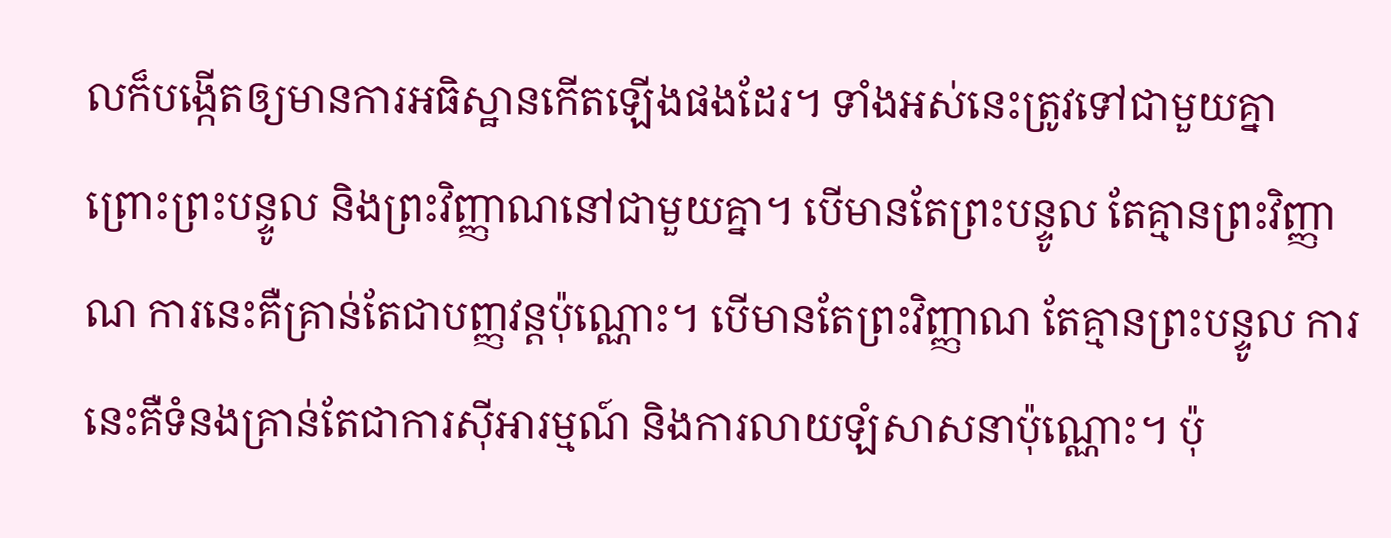លក៏បង្កើតឲ្យមានការអធិស្ឋានកើតឡើងផងដែរ។ ទាំងអស់នេះត្រូវទៅជាមួយគ្នា ព្រោះព្រះបន្ទូល និងព្រះវិញ្ញាណនៅជាមួយគ្នា។ បើមានតែព្រះបន្ទូល តែគ្មានព្រះវិញ្ញាណ ការនេះគឺគ្រាន់តែជាបញ្ញវន្តប៉ុណ្ណោះ។ បើមានតែព្រះវិញ្ញាណ តែគ្មានព្រះបន្ទូល ការនេះគឺទំនងគ្រាន់តែជាការស៊ីអារម្មណ៍ និងការលាយឡំសាសនាប៉ុណ្ណោះ។ ប៉ុ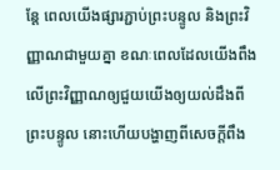ន្តែ ពេលយើងផ្សារភ្ជាប់ព្រះបន្ទូល និងព្រះវិញ្ញាណជាមួយគ្នា ខណៈពេលដែលយើងពឹងលើព្រះវិញ្ញាណឲ្យជួយយើងឲ្យយល់ដឹងពីព្រះបន្ទូល នោះហើយបង្ហាញពីសេចក្ដីពឹង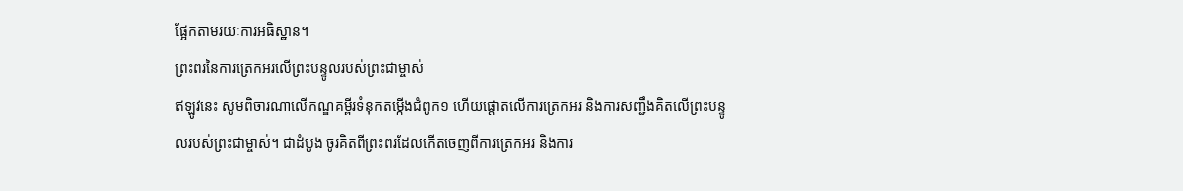ផ្អែកតាមរយៈការអធិស្ឋាន។
ព្រះពរនៃការត្រេកអរលើព្រះបន្ទូលរបស់ព្រះជាម្ចាស់
ឥឡូវនេះ សូមពិចារណាលើកណ្ឌគម្ពីរទំនុកតម្កើងជំពូក១ ហើយផ្ដោតលើការត្រេកអរ និងការសញ្ជឹងគិតលើព្រះបន្ទូលរបស់ព្រះជាម្ចាស់។ ជាដំបូង ចូរគិតពីព្រះពរដែលកើតចេញពីការត្រេកអរ និងការ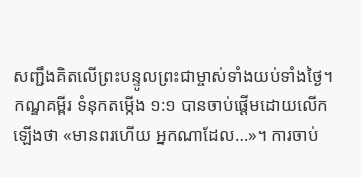សញ្ជឹងគិតលើព្រះបន្ទូលព្រះជាម្ចាស់ទាំងយប់ទាំងថ្ងៃ។ កណ្ឌគម្ពីរ ទំនុកតម្កើង ១:១ បានចាប់ផ្ដើមដោយលើកឡើងថា «មានពរហើយ អ្នកណាដែល…»។ ការចាប់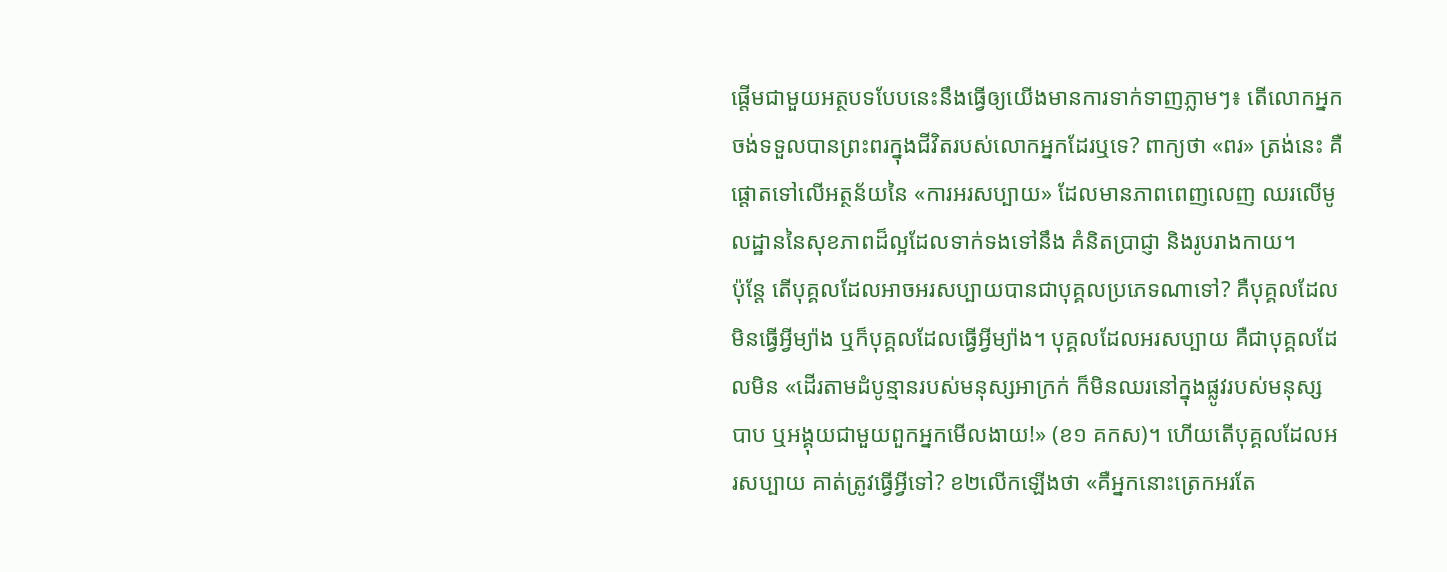ផ្ដើមជាមួយអត្ថបទបែបនេះនឹងធ្វើឲ្យយើងមានការទាក់ទាញភ្លាមៗ៖ តើលោកអ្នកចង់ទទួលបានព្រះពរក្នុងជីវិតរបស់លោកអ្នកដែរឬទេ? ពាក្យថា «ពរ» ត្រង់នេះ គឺផ្ដោតទៅលើអត្ថន័យនៃ «ការអរសប្បាយ» ដែលមានភាពពេញលេញ ឈរលើមូលដ្ឋាននៃសុខភាពដ៏ល្អដែលទាក់ទងទៅនឹង គំនិតប្រាជ្ញា និងរូបរាងកាយ។
ប៉ុន្តែ តើបុគ្គលដែលអាចអរសប្បាយបានជាបុគ្គលប្រភេទណាទៅ? គឺបុគ្គលដែលមិនធ្វើអ្វីម្យ៉ាង ឬក៏បុគ្គលដែលធ្វើអ្វីម្យ៉ាង។ បុគ្គលដែលអរសប្បាយ គឺជាបុគ្គលដែលមិន «ដើរតាមដំបូន្មានរបស់មនុស្សអាក្រក់ ក៏មិនឈរនៅក្នុងផ្លូវរបស់មនុស្សបាប ឬអង្គុយជាមួយពួកអ្នកមើលងាយ!» (ខ១ គកស)។ ហើយតើបុគ្គលដែលអរសប្បាយ គាត់ត្រូវធ្វើអ្វីទៅ? ខ២លើកឡើងថា «គឺអ្នកនោះត្រេកអរតែ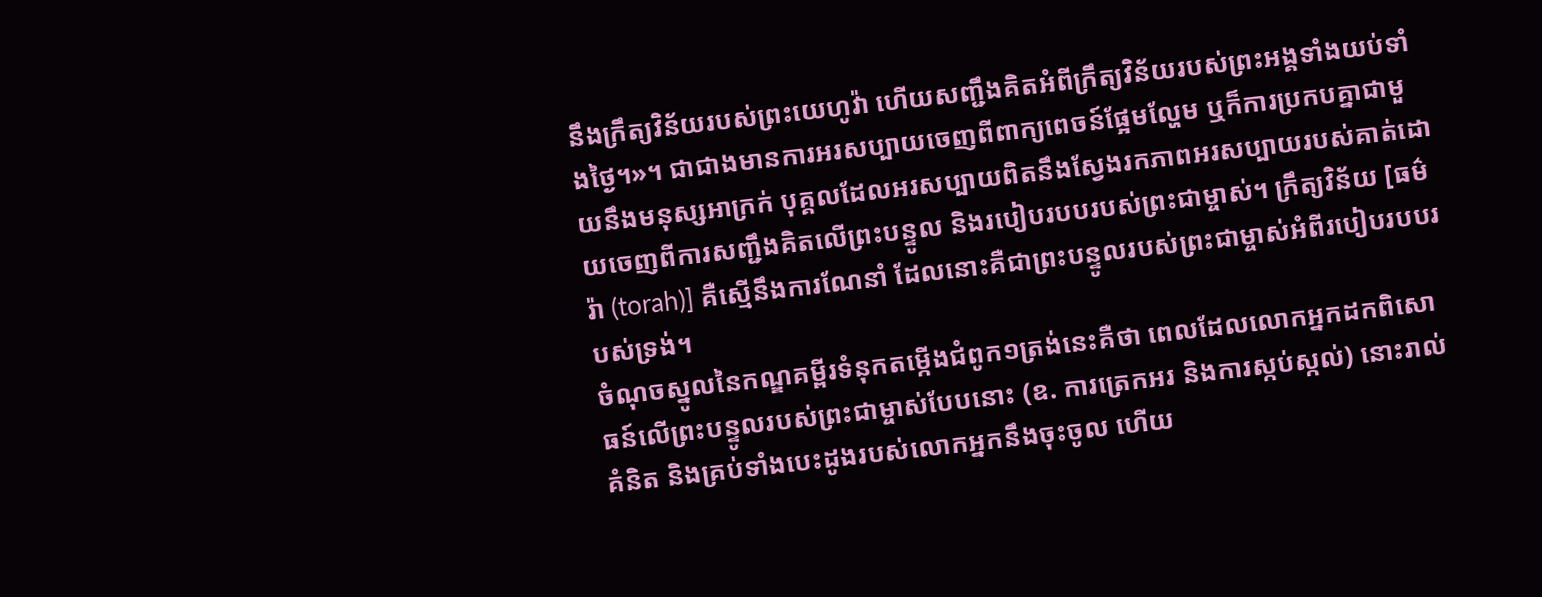នឹងក្រឹត្យវិន័យរបស់ព្រះយេហូវ៉ា ហើយសញ្ជឹងគិតអំពីក្រឹត្យវិន័យរបស់ព្រះអង្គទាំងយប់ទាំងថ្ងៃ។»។ ជាជាងមានការអរសប្បាយចេញពីពាក្យពេចន៍ផ្អែមល្ហែម ឬក៏ការប្រកបគ្នាជាមួយនឹងមនុស្សអាក្រក់ បុគ្គលដែលអរសប្បាយពិតនឹងស្វែងរកភាពអរសប្បាយរបស់គាត់ដោយចេញពីការសញ្ជឹងគិតលើព្រះបន្ទូល និងរបៀបរបបរបស់ព្រះជាម្ចាស់។ ក្រឹត្យវិន័យ [ធម៌រ៉ា (torah)] គឺស្មើនឹងការណែនាំ ដែលនោះគឺជាព្រះបន្ទូលរបស់ព្រះជាម្ចាស់អំពីរបៀបរបបរបស់ទ្រង់។
ចំណុចស្នូលនៃកណ្ឌគម្ពីរទំនុកតម្កើងជំពូក១ត្រង់នេះគឺថា ពេលដែលលោកអ្នកដកពិសោធន៍លើព្រះបន្ទូលរបស់ព្រះជាម្ចាស់បែបនោះ (ឧ. ការត្រេកអរ និងការស្កប់ស្កល់) នោះរាល់គំនិត និងគ្រប់ទាំងបេះដូងរបស់លោកអ្នកនឹងចុះចូល ហើយ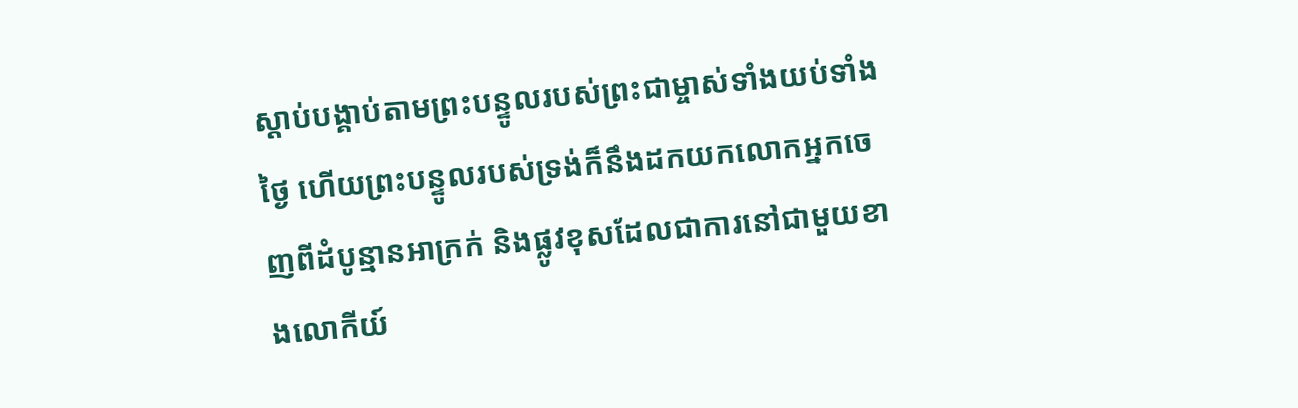ស្ដាប់បង្គាប់តាមព្រះបន្ទូលរបស់ព្រះជាម្ចាស់ទាំងយប់ទាំងថ្ងៃ ហើយព្រះបន្ទូលរបស់ទ្រង់ក៏នឹងដកយកលោកអ្នកចេញពីដំបូន្មានអាក្រក់ និងផ្លូវខុសដែលជាការនៅជាមួយខាងលោកីយ៍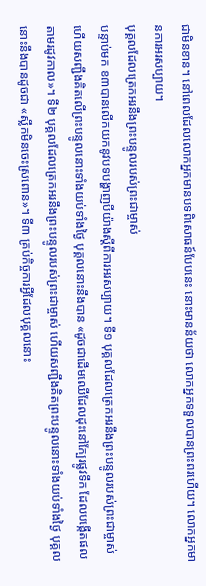ជាមិនខាន។ នៅពេលដែលលោកអ្នកមានបទពិសោធន៍បែបនេះ នោះមានន័យថា លោកអ្នកទទួលបានព្រះពរហើយ។ លោកអ្នកមានការអរសប្បាយ។
បុគ្គលដែលត្រេកអរនឹងព្រះបន្ទូលរបស់ព្រះជាម្ចាស់
បន្ទាប់មក ខ៣បានលើកយកនូវបទបង្ហាញបីយ៉ាងស្ដីពីការអរសប្បាយ។ ទី១ បុគ្គលដែលត្រេកអរនឹងព្រះបន្ទូលរបស់ព្រះជាម្ចាស់ ហើយសញ្ជឹងគិតលើព្រះបន្ទូលនោះទាំងយប់ទាំងថ្ងៃ បុគ្គលនោះនឹងបាន «ដូចជាដើមឈើដែលដុះនៅក្បែរផ្លូវទឹក ដែលបង្កើតផលតាមរដូវកាល»។ ទី២ បុគ្គលដែលត្រេកអរនឹងព្រះបន្ទូលរបស់ព្រះជាម្ចាស់ ហើយសញ្ជឹងគិតព្រះបន្ទូលនោះទាំងយប់ទាំងថ្ងៃ បុគ្គលនោះនឹងបានដូចជា «ស្លឹកមិនចេះស្រពោន»។ ទី៣ គ្រប់កិច្ចការអ្វីដែលបុគ្គលនោះ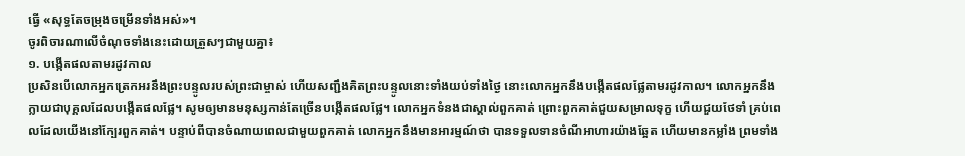ធ្វើ «សុទ្ធតែចម្រុងចម្រើនទាំងអស់»។
ចូរពិចារណាលើចំណុចទាំងនេះដោយត្រួសៗជាមួយគ្នា៖
១. បង្កើតផលតាមរដូវកាល
ប្រសិនបើលោកអ្នកត្រេកអរនឹងព្រះបន្ទូលរបស់ព្រះជាម្ចាស់ ហើយសញ្ជឹងគិតព្រះបន្ទូលនោះទាំងយប់ទាំងថ្ងៃ នោះលោកអ្នកនឹងបង្កើតផលផ្លែតាមរដូវកាល។ លោកអ្នកនឹងក្លាយជាបុគ្គលដែលបង្កើតផលផ្លែ។ សូមឲ្យមានមនុស្សកាន់តែច្រើនបង្កើតផលផ្លែ។ លោកអ្នកទំនងជាស្គាល់ពួកគាត់ ព្រោះពួកគាត់ជួយសម្រាលទុក្ខ ហើយជួយថែទាំ គ្រប់ពេលដែលយើងនៅក្បែរពួកគាត់។ បន្ទាប់ពីបានចំណាយពេលជាមួយពួកគាត់ លោកអ្នកនឹងមានអារម្មណ៍ថា បានទទួលទានចំណីអាហារយ៉ាងឆ្អែត ហើយមានកម្លាំង ព្រមទាំង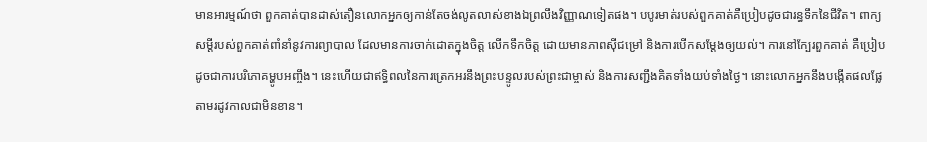មានអារម្មណ៍ថា ពួកគាត់បានដាស់តឿនលោកអ្នកឲ្យកាន់តែចង់លូតលាស់ខាងឯព្រលឹងវិញ្ញាណទៀតផង។ បបូរមាត់របស់ពួកគាត់គឺប្រៀបដូចជារន្ធទឹកនៃជីវិត។ ពាក្យសម្ដីរបស់ពួកគាត់ពាំនាំនូវការព្យាបាល ដែលមានការចាក់ដោតក្នុងចិត្ត លើកទឹកចិត្ត ដោយមានភាពស៊ីជម្រៅ និងការបើកសម្ដែងឲ្យយល់។ ការនៅក្បែរពួកគាត់ គឺប្រៀបដូចជាការបរិភោគម្ហូបអញ្ចឹង។ នេះហើយជាឥទ្ធិពលនៃការត្រេកអរនឹងព្រះបន្ទូលរបស់ព្រះជាម្ចាស់ និងការសញ្ជឹងគិតទាំងយប់ទាំងថ្ងៃ។ នោះលោកអ្នកនឹងបង្កើតផលផ្លែតាមរដូវកាលជាមិនខាន។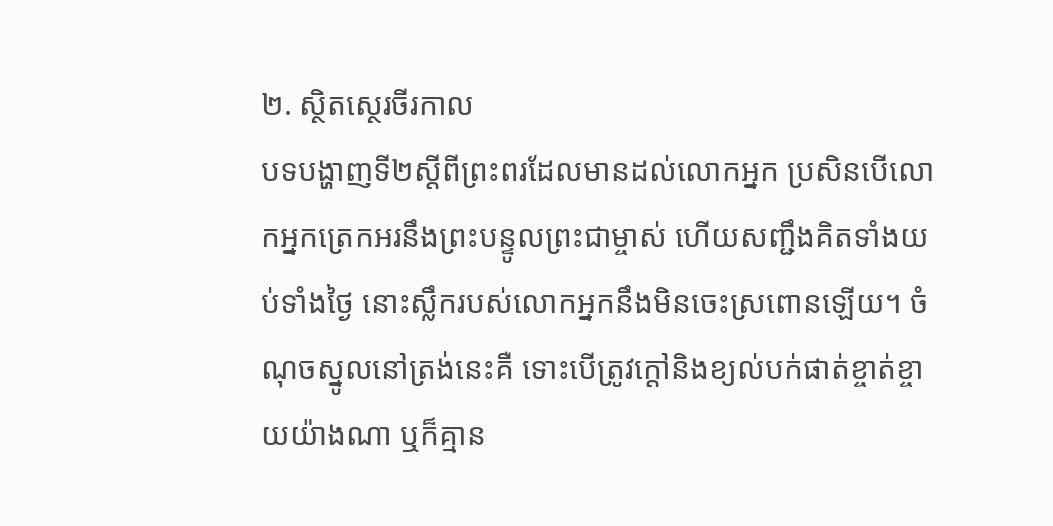២. ស្ថិតស្ថេរចីរកាល
បទបង្ហាញទី២ស្ដីពីព្រះពរដែលមានដល់លោកអ្នក ប្រសិនបើលោកអ្នកត្រេកអរនឹងព្រះបន្ទូលព្រះជាម្ចាស់ ហើយសញ្ជឹងគិតទាំងយប់ទាំងថ្ងៃ នោះស្លឹករបស់លោកអ្នកនឹងមិនចេះស្រពោនឡើយ។ ចំណុចស្នូលនៅត្រង់នេះគឺ ទោះបើត្រូវក្តៅនិងខ្យល់បក់ផាត់ខ្ចាត់ខ្ចាយយ៉ាងណា ឬក៏គ្មាន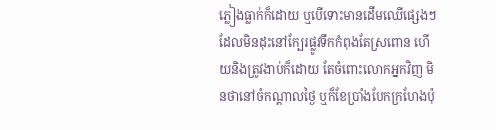ភ្លៀងធ្លាក់ក៏ដោយ ឬបើទោះមានដើមឈើផ្សេងៗដែលមិនដុះនៅក្បែរផ្លូវទឹកកំពុងតែស្រពោន ហើយនិងត្រូវងាប់ក៏ដោយ តែចំពោះលោកអ្នកវិញ មិនថានៅចំកណ្ដាលថ្ងៃ ឬក៏ខែប្រាំងបែកក្រហែងប៉ុ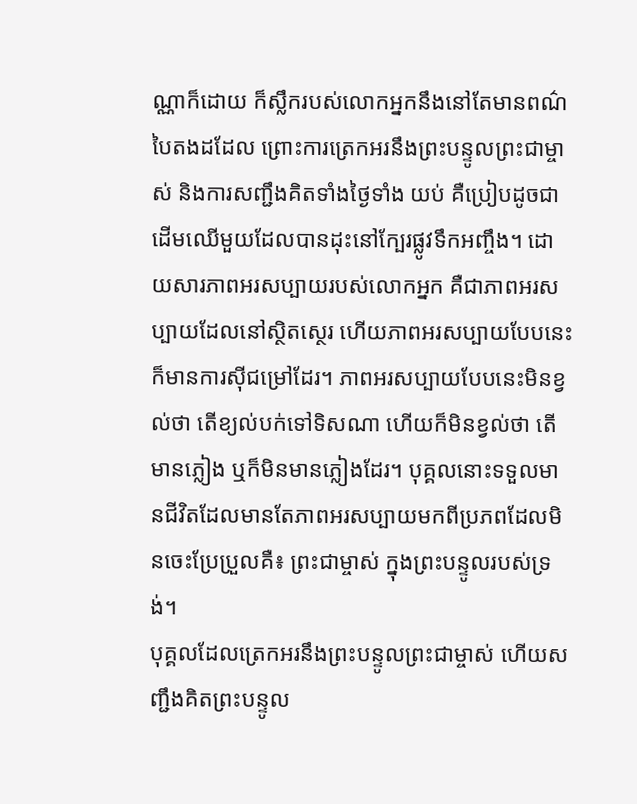ណ្ណាក៏ដោយ ក៏ស្លឹករបស់លោកអ្នកនឹងនៅតែមានពណ៌បៃតងដដែល ព្រោះការត្រេកអរនឹងព្រះបន្ទូលព្រះជាម្ចាស់ និងការសញ្ជឹងគិតទាំងថ្ងៃទាំង យប់ គឺប្រៀបដូចជាដើមឈើមួយដែលបានដុះនៅក្បែរផ្លូវទឹកអញ្ចឹង។ ដោយសារភាពអរសប្បាយរបស់លោកអ្នក គឺជាភាពអរសប្បាយដែលនៅស្ថិតស្ថេរ ហើយភាពអរសប្បាយបែបនេះក៏មានការស៊ីជម្រៅដែរ។ ភាពអរសប្បាយបែបនេះមិនខ្វល់ថា តើខ្យល់បក់ទៅទិសណា ហើយក៏មិនខ្វល់ថា តើមានភ្លៀង ឬក៏មិនមានភ្លៀងដែរ។ បុគ្គលនោះទទួលមានជីវិតដែលមានតែភាពអរសប្បាយមកពីប្រភពដែលមិនចេះប្រែប្រួលគឺ៖ ព្រះជាម្ចាស់ ក្នុងព្រះបន្ទូលរបស់ទ្រង់។
បុគ្គលដែលត្រេកអរនឹងព្រះបន្ទូលព្រះជាម្ចាស់ ហើយសញ្ជឹងគិតព្រះបន្ទូល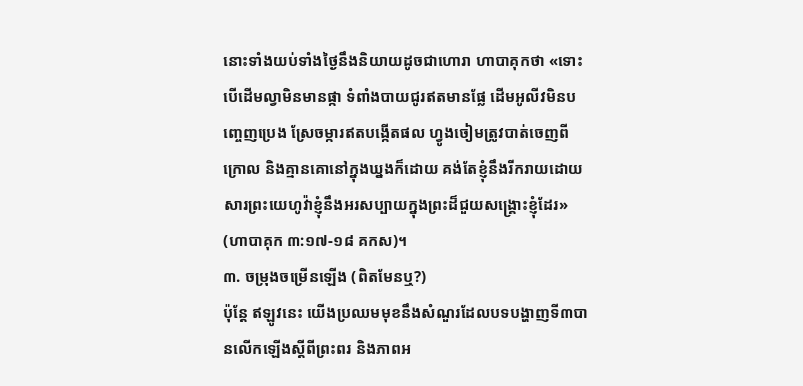នោះទាំងយប់ទាំងថ្ងៃនឹងនិយាយដូចជាហោរា ហាបាគុកថា «ទោះបើដើមល្វាមិនមានផ្កា ទំពាំងបាយជូរឥតមានផ្លែ ដើមអូលីវមិនបញ្ចេញប្រេង ស្រែចម្ការឥតបង្កើតផល ហ្វូងចៀមត្រូវបាត់ចេញពីក្រោល និងគ្មានគោនៅក្នុងឃ្នងក៏ដោយ គង់តែខ្ញុំនឹងរីករាយដោយសារព្រះយេហូវ៉ាខ្ញុំនឹងអរសប្បាយក្នុងព្រះដ៏ជួយសង្គ្រោះខ្ញុំដែរ» (ហាបាគុក ៣:១៧-១៨ គកស)។
៣. ចម្រុងចម្រើនឡើង (ពិតមែនឬ?)
ប៉ុន្តែ ឥឡូវនេះ យើងប្រឈមមុខនឹងសំណួរដែលបទបង្ហាញទី៣បានលើកឡើងស្ដីពីព្រះពរ និងភាពអ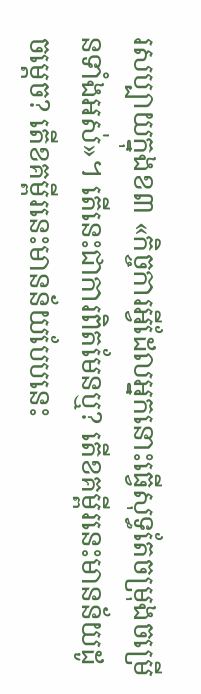រសប្បាយក្នុងខ៣ «កិច្ចការអ្វីដែលអ្នកនោះធ្វើសុទ្ធតែចម្រុងចម្រើនទាំងអស់»។ តើនេះជាការពិតមែនឬ? តើខគម្ពីរនេះមានន័យដូចម្ដេច? តើខគម្ពីរនេះមានន័យបែបនេះ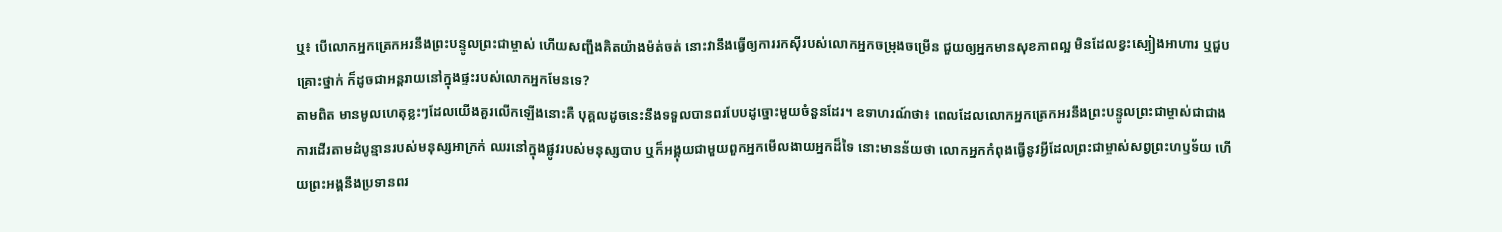ឬ៖ បើលោកអ្នកត្រេកអរនឹងព្រះបន្ទូលព្រះជាម្ចាស់ ហើយសញ្ជឹងគិតយ៉ាងម៉ត់ចត់ នោះវានឹងធ្វើឲ្យការរកស៊ីរបស់លោកអ្នកចម្រុងចម្រើន ជួយឲ្យអ្នកមានសុខភាពល្អ មិនដែលខ្វះស្បៀងអាហារ ឬជួបគ្រោះថ្នាក់ ក៏ដូចជាអន្តរាយនៅក្នុងផ្ទះរបស់លោកអ្នកមែនទេ?
តាមពិត មានមូលហេតុខ្លះៗដែលយើងគួរលើកឡើងនោះគឺ បុគ្គលដូចនេះនឹងទទួលបានពរបែបដូច្នោះមួយចំនួនដែរ។ ឧទាហរណ៍ថា៖ ពេលដែលលោកអ្នកត្រេកអរនឹងព្រះបន្ទូលព្រះជាម្ចាស់ជាជាងការដើរតាមដំបូន្មានរបស់មនុស្សអាក្រក់ ឈរនៅក្នុងផ្លូវរបស់មនុស្សបាប ឬក៏អង្គុយជាមួយពួកអ្នកមើលងាយអ្នកដ៏ទៃ នោះមានន័យថា លោកអ្នកកំពុងធ្វើនូវអ្វីដែលព្រះជាម្ចាស់សព្វព្រះហឫទ័យ ហើយព្រះអង្គនឹងប្រទានពរ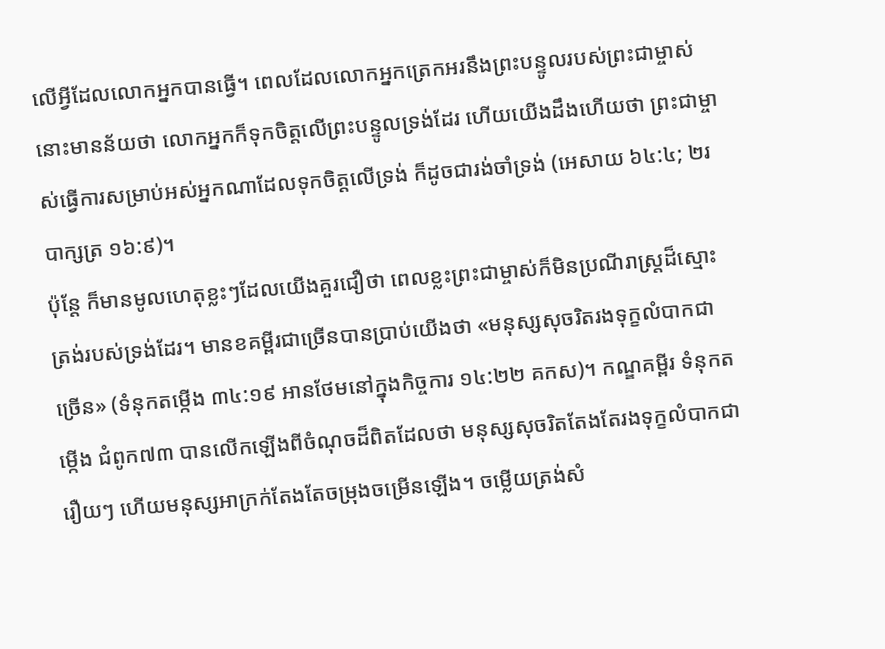លើអ្វីដែលលោកអ្នកបានធ្វើ។ ពេលដែលលោកអ្នកត្រេកអរនឹងព្រះបន្ទូលរបស់ព្រះជាម្ចាស់ នោះមានន័យថា លោកអ្នកក៏ទុកចិត្តលើព្រះបន្ទូលទ្រង់ដែរ ហើយយើងដឹងហើយថា ព្រះជាម្ចាស់ធ្វើការសម្រាប់អស់អ្នកណាដែលទុកចិត្តលើទ្រង់ ក៏ដូចជារង់ចាំទ្រង់ (អេសាយ ៦៤:៤; ២របាក្សត្រ ១៦:៩)។
ប៉ុន្តែ ក៏មានមូលហេតុខ្លះៗដែលយើងគួរជឿថា ពេលខ្លះព្រះជាម្ចាស់ក៏មិនប្រណីរាស្ត្រដ៏ស្មោះត្រង់របស់ទ្រង់ដែរ។ មានខគម្ពីរជាច្រើនបានប្រាប់យើងថា «មនុស្សសុចរិតរងទុក្ខលំបាកជាច្រើន» (ទំនុកតម្កើង ៣៤:១៩ អានថែមនៅក្នុងកិច្ចការ ១៤:២២ គកស)។ កណ្ឌគម្ពីរ ទំនុកតម្កើង ជំពូក៧៣ បានលើកឡើងពីចំណុចដ៏ពិតដែលថា មនុស្សសុចរិតតែងតែរងទុក្ខលំបាកជារឿយៗ ហើយមនុស្សអាក្រក់តែងតែចម្រុងចម្រើនឡើង។ ចម្លើយត្រង់សំ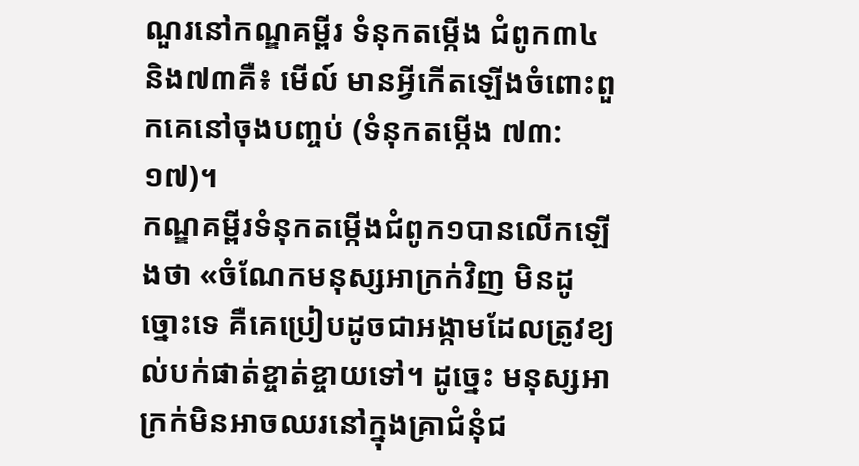ណួរនៅកណ្ឌគម្ពីរ ទំនុកតម្កើង ជំពូក៣៤ និង៧៣គឺ៖ មើល៍ មានអ្វីកើតឡើងចំពោះពួកគេនៅចុងបញ្ចប់ (ទំនុកតម្កើង ៧៣:១៧)។
កណ្ឌគម្ពីរទំនុកតម្កើងជំពូក១បានលើកឡើងថា «ចំណែកមនុស្សអាក្រក់វិញ មិនដូច្នោះទេ គឺគេប្រៀបដូចជាអង្កាមដែលត្រូវខ្យល់បក់ផាត់ខ្ចាត់ខ្ចាយទៅ។ ដូច្នេះ មនុស្សអាក្រក់មិនអាចឈរនៅក្នុងគ្រាជំនុំជ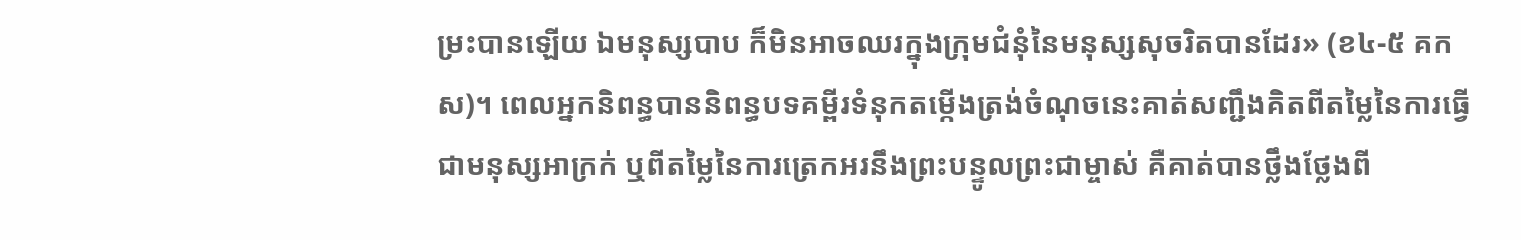ម្រះបានឡើយ ឯមនុស្សបាប ក៏មិនអាចឈរក្នុងក្រុមជំនុំនៃមនុស្សសុចរិតបានដែរ» (ខ៤-៥ គកស)។ ពេលអ្នកនិពន្ធបាននិពន្ធបទគម្ពីរទំនុកតម្កើងត្រង់ចំណុចនេះគាត់សញ្ជឹងគិតពីតម្លៃនៃការធ្វើជាមនុស្សអាក្រក់ ឬពីតម្លៃនៃការត្រេកអរនឹងព្រះបន្ទូលព្រះជាម្ចាស់ គឺគាត់បានថ្លឹងថ្លែងពី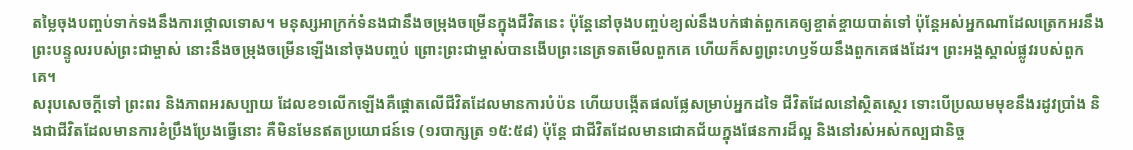តម្លៃចុងបញ្ចប់ទាក់ទងនឹងការថ្កោលទោស។ មនុស្សអាក្រក់ទំនងជានឹងចម្រុងចម្រើនក្នុងជីវិតនេះ ប៉ុន្តែនៅចុងបញ្ចប់ខ្យល់នឹងបក់ផាត់ពួកគេឲ្យខ្ចាត់ខ្ចាយបាត់ទៅ ប៉ុន្តែអស់អ្នកណាដែលត្រេកអរនឹងព្រះបន្ទូលរបស់ព្រះជាម្ចាស់ នោះនឹងចម្រុងចម្រើនឡើងនៅចុងបញ្ចប់ ព្រោះព្រះជាម្ចាស់បានងើបព្រះនេត្រទតមើលពួកគេ ហើយក៏សព្វព្រះហឫទ័យនឹងពួកគេផងដែរ។ ព្រះអង្គស្គាល់ផ្លូវរបស់ពួកគេ។
សរុបសេចក្ដីទៅ ព្រះពរ និងភាពអរសប្បាយ ដែលខ១លើកឡើងគឺផ្ដោតលើជីវិតដែលមានការបំប៉ន ហើយបង្កើតផលផ្លែសម្រាប់អ្នកដទៃ ជីវិតដែលនៅស្ថិតស្ថេរ ទោះបើប្រឈមមុខនឹងរដូវប្រាំង និងជាជីវិតដែលមានការខំប្រឹងប្រែងធ្វើនោះ គឺមិនមែនឥតប្រយោជន៍ទេ (១របាក្សត្រ ១៥:៥៨) ប៉ុន្តែ ជាជីវិតដែលមានជោគជ័យក្នុងផែនការដ៏ល្អ និងនៅរស់អស់កល្បជានិច្ច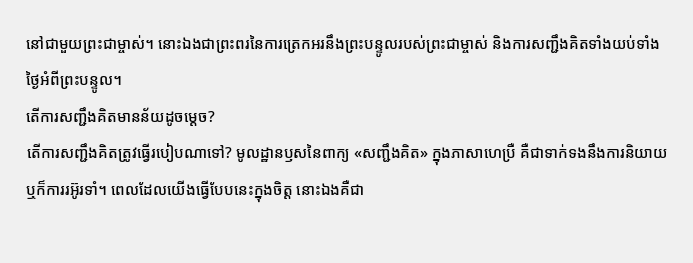នៅជាមួយព្រះជាម្ចាស់។ នោះឯងជាព្រះពរនៃការត្រេកអរនឹងព្រះបន្ទូលរបស់ព្រះជាម្ចាស់ និងការសញ្ជឹងគិតទាំងយប់ទាំងថ្ងៃអំពីព្រះបន្ទូល។
តើការសញ្ជឹងគិតមានន័យដូចម្ដេច?
តើការសញ្ជឹងគិតត្រូវធ្វើរបៀបណាទៅ? មូលដ្ឋានឫសនៃពាក្យ «សញ្ជឹងគិត» ក្នុងភាសាហេប្រឺ គឺជាទាក់ទងនឹងការនិយាយ ឬក៏ការរអ៊ូរទាំ។ ពេលដែលយើងធ្វើបែបនេះក្នុងចិត្ត នោះឯងគឺជា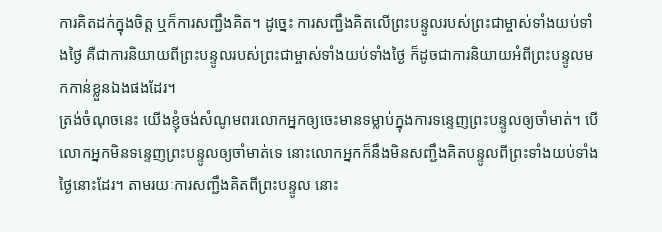ការគិតដក់ក្នុងចិត្ត ឬក៏ការសញ្ជឹងគិត។ ដូច្នេះ ការសញ្ជឹងគិតលើព្រះបន្ទូលរបស់ព្រះជាម្ចាស់ទាំងយប់ទាំងថ្ងៃ គឺជាការនិយាយពីព្រះបន្ទូលរបស់ព្រះជាម្ចាស់ទាំងយប់ទាំងថ្ងៃ ក៏ដូចជាការនិយាយអំពីព្រះបន្ទូលមកកាន់ខ្លួនឯងផងដែរ។
ត្រង់ចំណុចនេះ យើងខ្ញុំចង់សំណូមពរលោកអ្នកឲ្យចេះមានទម្លាប់ក្នុងការទន្ទេញព្រះបន្ទូលឲ្យចាំមាត់។ បើលោកអ្នកមិនទន្ទេញព្រះបន្ទូលឲ្យចាំមាត់ទេ នោះលោកអ្នកក៏នឹងមិនសញ្ជឹងគិតបន្ទូលពីព្រះទាំងយប់ទាំងថ្ងៃនោះដែរ។ តាមរយៈការសញ្ជឹងគិតពីព្រះបន្ទូល នោះ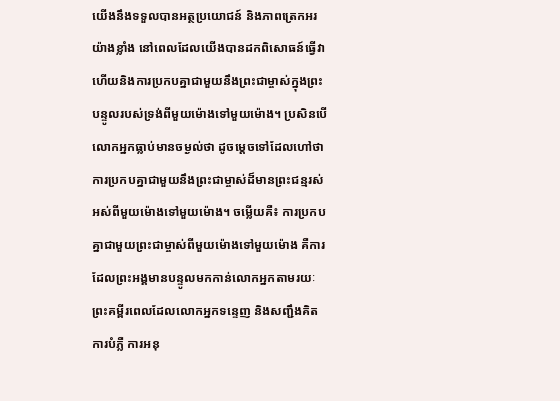យើងនឹងទទួលបានអត្ថប្រយោជន៍ និងភាពត្រេកអរយ៉ាងខ្លាំង នៅពេលដែលយើងបានដកពិសោធន៍ធ្វើវា ហើយនិងការប្រកបគ្នាជាមួយនឹងព្រះជាម្ចាស់ក្នុងព្រះបន្ទូលរបស់ទ្រង់ពីមួយម៉ោងទៅមួយម៉ោង។ ប្រសិនបើលោកអ្នកធ្លាប់មានចម្ងល់ថា ដូចម្ដេចទៅដែលហៅថាការប្រកបគ្នាជាមួយនឹងព្រះជាម្ចាស់ដ៏មានព្រះជន្មរស់អស់ពីមួយម៉ោងទៅមួយម៉ោង។ ចម្លើយគឺ៖ ការប្រកបគ្នាជាមួយព្រះជាម្ចាស់ពីមួយម៉ោងទៅមួយម៉ោង គឺការដែលព្រះអង្គមានបន្ទូលមកកាន់លោកអ្នកតាមរយៈព្រះគម្ពីរពេលដែលលោកអ្នកទន្ទេញ និងសញ្ជឹងគិត ការបំភ្លឺ ការអនុ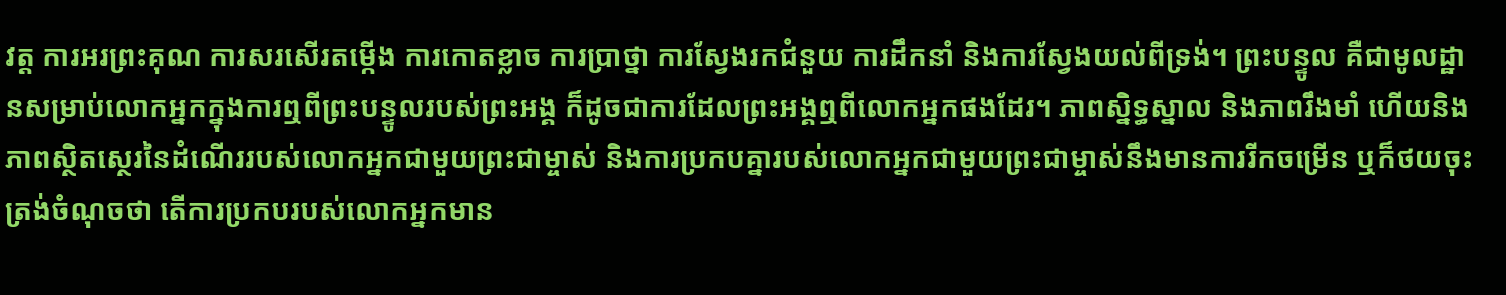វត្ត ការអរព្រះគុណ ការសរសើរតម្កើង ការកោតខ្លាច ការប្រាថ្នា ការស្វែងរកជំនួយ ការដឹកនាំ និងការស្វែងយល់ពីទ្រង់។ ព្រះបន្ទូល គឺជាមូលដ្ឋានសម្រាប់លោកអ្នកក្នុងការឮពីព្រះបន្ទូលរបស់ព្រះអង្គ ក៏ដូចជាការដែលព្រះអង្គឮពីលោកអ្នកផងដែរ។ ភាពស្និទ្ធស្នាល និងភាពរឹងមាំ ហើយនិងភាពស្ថិតស្ថេរនៃដំណើររបស់លោកអ្នកជាមួយព្រះជាម្ចាស់ និងការប្រកបគ្នារបស់លោកអ្នកជាមួយព្រះជាម្ចាស់នឹងមានការរីកចម្រើន ឬក៏ថយចុះត្រង់ចំណុចថា តើការប្រកបរបស់លោកអ្នកមាន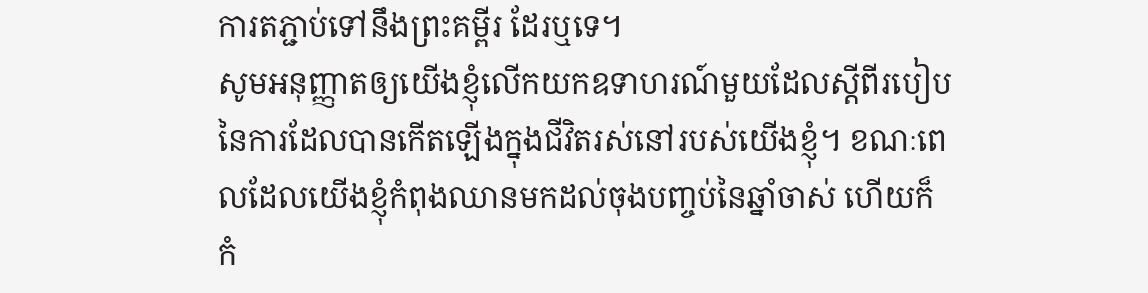ការតភ្ជាប់ទៅនឹងព្រះគម្ពីរ ដែរឬទេ។
សូមអនុញ្ញាតឲ្យយើងខ្ញុំលើកយកឧទាហរណ៍មួយដែលស្ដីពីរបៀបនៃការដែលបានកើតឡើងក្នុងជីវិតរស់នៅរបស់យើងខ្ញុំ។ ខណៈពេលដែលយើងខ្ញុំកំពុងឈានមកដល់ចុងបញ្ចប់នៃឆ្នាំចាស់ ហើយក៏កំ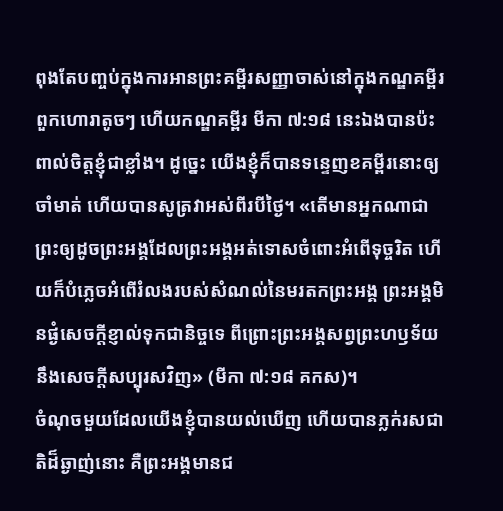ពុងតែបញ្ចប់ក្នុងការអានព្រះគម្ពីរសញ្ញាចាស់នៅក្នុងកណ្ឌគម្ពីរពួកហោរាតូចៗ ហើយកណ្ឌគម្ពីរ មីកា ៧:១៨ នេះឯងបានប៉ះពាល់ចិត្តខ្ញុំជាខ្លាំង។ ដូច្នេះ យើងខ្ញុំក៏បានទន្ទេញខគម្ពីរនោះឲ្យចាំមាត់ ហើយបានសូត្រវាអស់ពីរបីថ្ងៃ។ «តើមានអ្នកណាជាព្រះឲ្យដូចព្រះអង្គដែលព្រះអង្គអត់ទោសចំពោះអំពើទុច្ចរិត ហើយក៏បំភ្លេចអំពើរំលងរបស់សំណល់នៃមរតកព្រះអង្គ ព្រះអង្គមិនផ្ងំសេចក្ដីខ្ញាល់ទុកជានិច្ចទេ ពីព្រោះព្រះអង្គសព្វព្រះហឫទ័យនឹងសេចក្ដីសប្បុរសវិញ» (មីកា ៧:១៨ គកស)។
ចំណុចមួយដែលយើងខ្ញុំបានយល់ឃើញ ហើយបានភ្លក់រសជាតិដ៏ឆ្ងាញ់នោះ គឺព្រះអង្គមានជ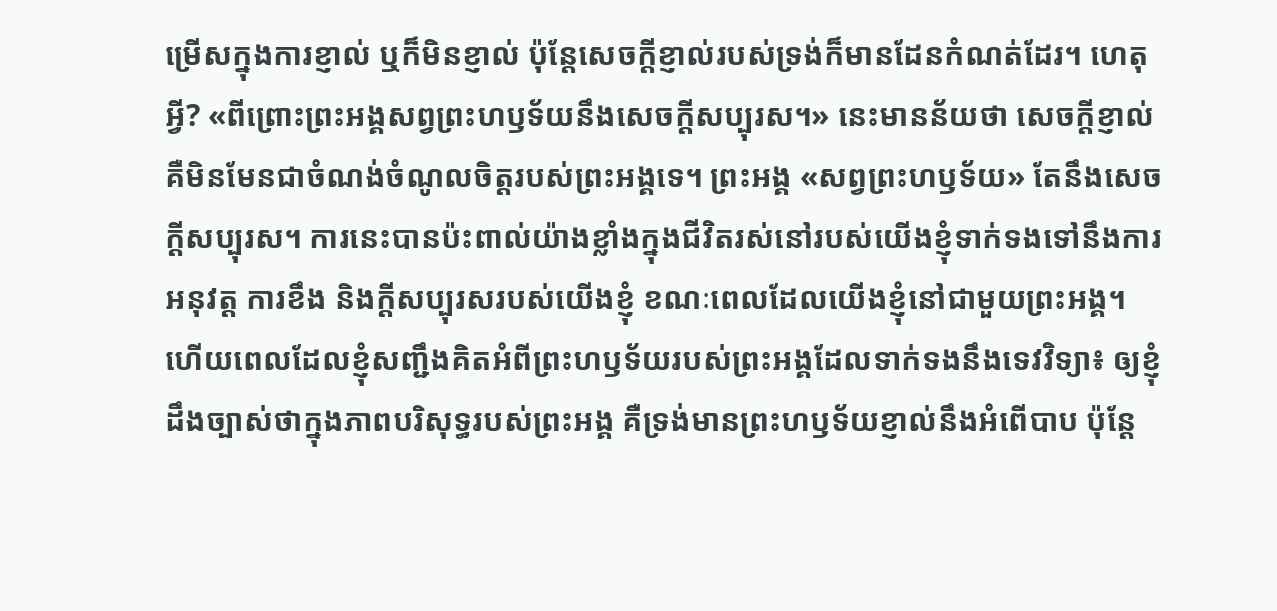ម្រើសក្នុងការខ្ញាល់ ឬក៏មិនខ្ញាល់ ប៉ុន្តែសេចក្ដីខ្ញាល់របស់ទ្រង់ក៏មានដែនកំណត់ដែរ។ ហេតុអ្វី? «ពីព្រោះព្រះអង្គសព្វព្រះហឫទ័យនឹងសេចក្ដីសប្បុរស។» នេះមានន័យថា សេចក្ដីខ្ញាល់ គឺមិនមែនជាចំណង់ចំណូលចិត្តរបស់ព្រះអង្គទេ។ ព្រះអង្គ «សព្វព្រះហឫទ័យ» តែនឹងសេចក្ដីសប្បុរស។ ការនេះបានប៉ះពាល់យ៉ាងខ្លាំងក្នុងជីវិតរស់នៅរបស់យើងខ្ញុំទាក់ទងទៅនឹងការអនុវត្ត ការខឹង និងក្ដីសប្បុរសរបស់យើងខ្ញុំ ខណៈពេលដែលយើងខ្ញុំនៅជាមួយព្រះអង្គ។ ហើយពេលដែលខ្ញុំសញ្ជឹងគិតអំពីព្រះហឫទ័យរបស់ព្រះអង្គដែលទាក់ទងនឹងទេវវិទ្យា៖ ឲ្យខ្ញុំដឹងច្បាស់ថាក្នុងភាពបរិសុទ្ធរបស់ព្រះអង្គ គឺទ្រង់មានព្រះហឫទ័យខ្ញាល់នឹងអំពើបាប ប៉ុន្តែ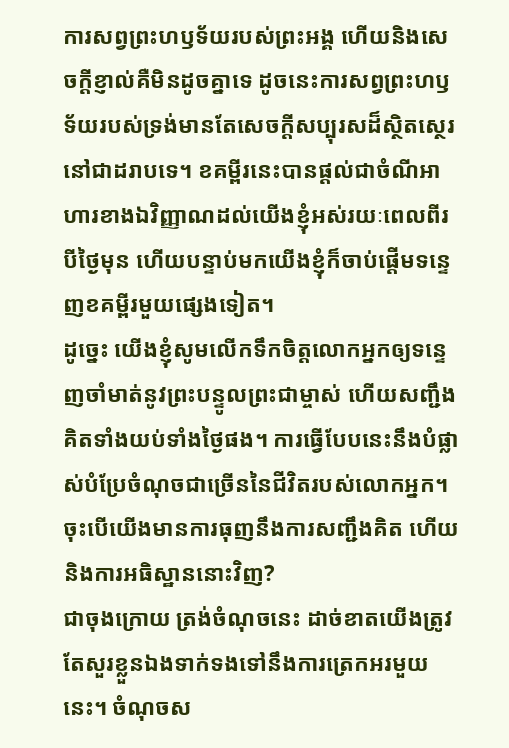ការសព្វព្រះហឫទ័យរបស់ព្រះអង្គ ហើយនិងសេចក្ដីខ្ញាល់គឺមិនដូចគ្នាទេ ដូចនេះការសព្វព្រះហឫទ័យរបស់ទ្រង់មានតែសេចក្ដីសប្បុរសដ៏ស្ថិតស្ថេរនៅជាដរាបទេ។ ខគម្ពីរនេះបានផ្ដល់ជាចំណីអាហារខាងឯវិញ្ញាណដល់យើងខ្ញុំអស់រយៈពេលពីរបីថ្ងៃមុន ហើយបន្ទាប់មកយើងខ្ញុំក៏ចាប់ផ្ដើមទន្ទេញខគម្ពីរមួយផ្សេងទៀត។
ដូច្នេះ យើងខ្ញុំសូមលើកទឹកចិត្តលោកអ្នកឲ្យទន្ទេញចាំមាត់នូវព្រះបន្ទូលព្រះជាម្ចាស់ ហើយសញ្ជឹងគិតទាំងយប់ទាំងថ្ងៃផង។ ការធ្វើបែបនេះនឹងបំផ្លាស់បំប្រែចំណុចជាច្រើននៃជីវិតរបស់លោកអ្នក។
ចុះបើយើងមានការធុញនឹងការសញ្ជឹងគិត ហើយនិងការអធិស្ឋាននោះវិញ?
ជាចុងក្រោយ ត្រង់ចំណុចនេះ ដាច់ខាតយើងត្រូវតែសួរខ្លួនឯងទាក់ទងទៅនឹងការត្រេកអរមួយនេះ។ ចំណុចស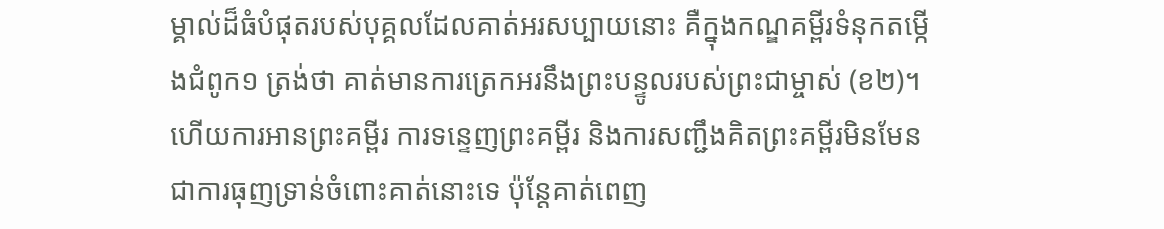ម្គាល់ដ៏ធំបំផុតរបស់បុគ្គលដែលគាត់អរសប្បាយនោះ គឺក្នុងកណ្ឌគម្ពីរទំនុកតម្កើងជំពូក១ ត្រង់ថា គាត់មានការត្រេកអរនឹងព្រះបន្ទូលរបស់ព្រះជាម្ចាស់ (ខ២)។ ហើយការអានព្រះគម្ពីរ ការទន្ទេញព្រះគម្ពីរ និងការសញ្ជឹងគិតព្រះគម្ពីរមិនមែនជាការធុញទ្រាន់ចំពោះគាត់នោះទេ ប៉ុន្តែគាត់ពេញ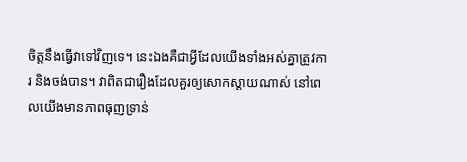ចិត្តនឹងធ្វើវាទៅវិញទេ។ នេះឯងគឺជាអ្វីដែលយើងទាំងអស់គ្នាត្រូវការ និងចង់បាន។ វាពិតជារឿងដែលគួរឲ្យសោកស្ដាយណាស់ នៅពេលយើងមានភាពធុញទ្រាន់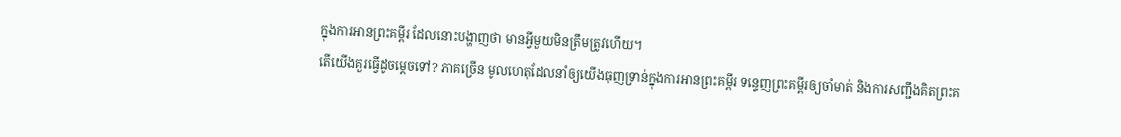ក្នុងការអានព្រះគម្ពីរ ដែលនោះបង្ហាញថា មានអ្វីមួយមិនត្រឹមត្រូវហើយ។
តើយើងគួរធ្វើដូចម្ដេចទៅ? ភាគច្រើន មូលហេតុដែលនាំឲ្យយើងធុញទ្រាន់ក្នុងការអានព្រះគម្ពីរ ទន្ទេញព្រះគម្ពីរឲ្យចាំមាត់ និងការសញ្ជឹងគិតព្រះគ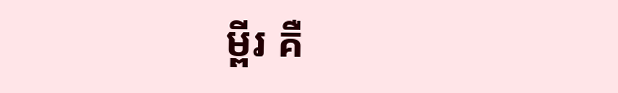ម្ពីរ គឺ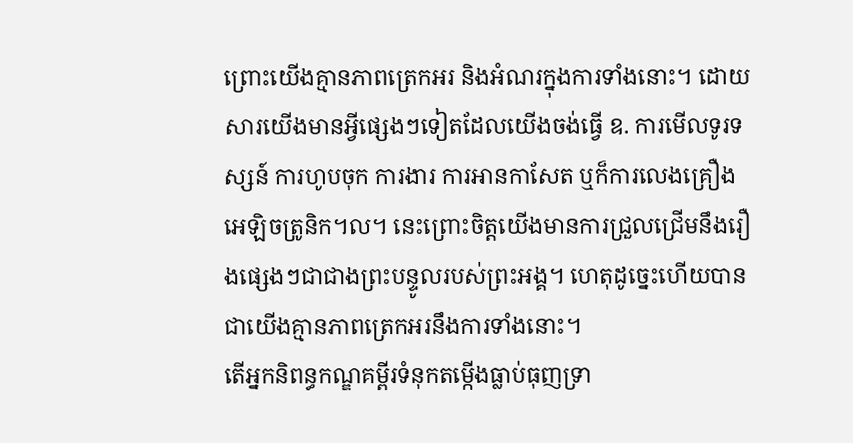ព្រោះយើងគ្មានភាពត្រេកអរ និងអំណរក្នុងការទាំងនោះ។ ដោយសារយើងមានអ្វីផ្សេងៗទៀតដែលយើងចង់ធ្វើ ឧ. ការមើលទូរទស្សន៍ ការហូបចុក ការងារ ការអានកាសែត ឬក៏ការលេងគ្រឿងអេឡិចត្រូនិក។ល។ នេះព្រោះចិត្តយើងមានការជ្រួលជ្រើមនឹងរឿងផ្សេងៗជាជាងព្រះបន្ទូលរបស់ព្រះអង្គ។ ហេតុដូច្នេះហើយបានជាយើងគ្មានភាពត្រេកអរនឹងការទាំងនោះ។
តើអ្នកនិពន្ធកណ្ឌគម្ពីរទំនុកតម្កើងធ្លាប់ធុញទ្រា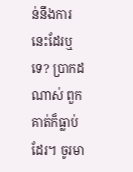ន់នឹងការនេះដែរឬទេ? ប្រាកដណាស់ ពួកគាត់ក៏ធ្លាប់ដែរ។ ចូរមា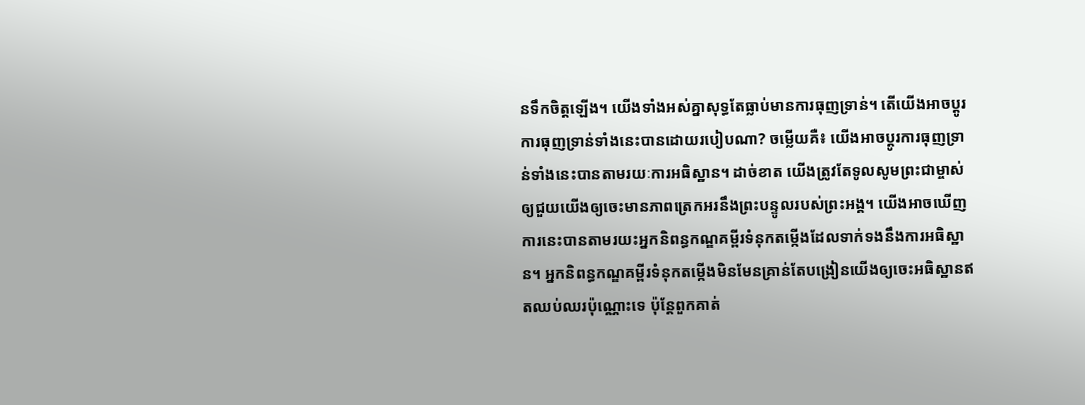នទឹកចិត្តឡើង។ យើងទាំងអស់គ្នាសុទ្ធតែធ្លាប់មានការធុញទ្រាន់។ តើយើងអាចប្ដូរការធុញទ្រាន់ទាំងនេះបានដោយរបៀបណា? ចម្លើយគឺ៖ យើងអាចប្ដូរការធុញទ្រាន់ទាំងនេះបានតាមរយៈការអធិស្ឋាន។ ដាច់ខាត យើងត្រូវតែទូលសូមព្រះជាម្ចាស់ឲ្យជួយយើងឲ្យចេះមានភាពត្រេកអរនឹងព្រះបន្ទូលរបស់ព្រះអង្គ។ យើងអាចឃើញការនេះបានតាមរយះអ្នកនិពន្ធកណ្ឌគម្ពីរទំនុកតម្កើងដែលទាក់ទងនឹងការអធិស្ឋាន។ អ្នកនិពន្ធកណ្ឌគម្ពីរទំនុកតម្កើងមិនមែនគ្រាន់តែបង្រៀនយើងឲ្យចេះអធិស្ឋានឥតឈប់ឈរប៉ុណ្ណោះទេ ប៉ុន្តែពួកគាត់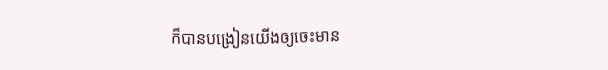ក៏បានបង្រៀនយើងឲ្យចេះមាន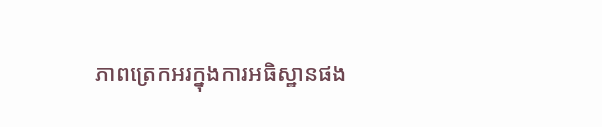ភាពត្រេកអរក្នុងការអធិស្ឋានផង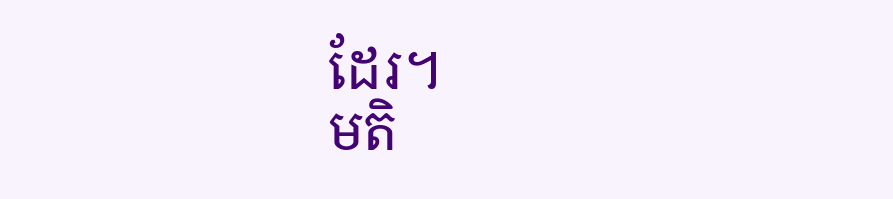ដែរ។
មតិ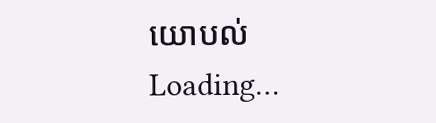យោបល់
Loading…